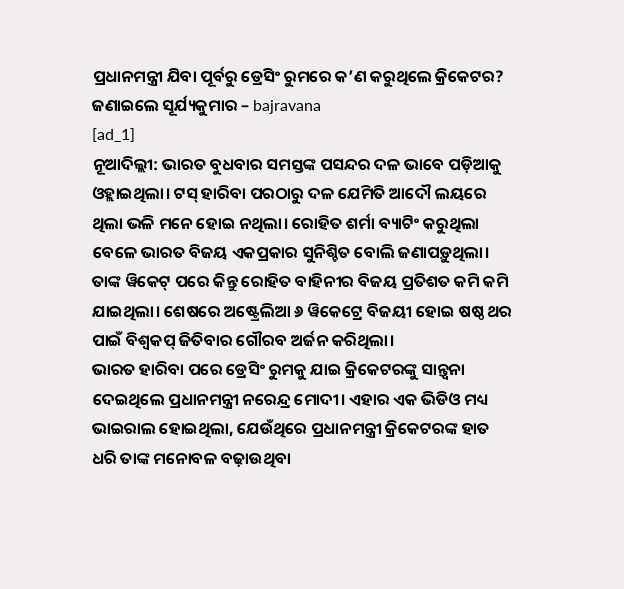ପ୍ରଧାନମନ୍ତ୍ରୀ ଯିବା ପୂର୍ବରୁ ଡ୍ରେସିଂ ରୁମରେ କ’ଣ କରୁଥିଲେ କ୍ରିକେଟର? ଜଣାଇଲେ ସୂର୍ଯ୍ୟକୁମାର – bajravana
[ad_1]
ନୂଆଦିଲ୍ଲୀ: ଭାରତ ବୁଧବାର ସମସ୍ତଙ୍କ ପସନ୍ଦର ଦଳ ଭାବେ ପଡ଼ିଆକୁ ଓହ୍ଲାଇଥିଲା। ଟସ୍ ହାରିବା ପରଠାରୁ ଦଳ ଯେମିତି ଆଦୌ ଲୟରେ ଥିଲା ଭଳି ମନେ ହୋଇ ନଥିଲା। ରୋହିତ ଶର୍ମା ବ୍ୟାଟିଂ କରୁଥିଲା ବେଳେ ଭାରତ ବିଜୟ ଏକପ୍ରକାର ସୁନିଶ୍ଚିତ ବୋଲି ଜଣାପଡ଼ୁଥିଲା। ତାଙ୍କ ୱିକେଟ୍ ପରେ କିନ୍ତୁ ରୋହିତ ବାହିନୀର ବିଜୟ ପ୍ରତିଶତ କମି କମି ଯାଇଥିଲା। ଶେଷରେ ଅଷ୍ଟ୍ରେଲିଆ ୬ ୱିକେଟ୍ରେ ବିଜୟୀ ହୋଇ ଷଷ୍ଠ ଥର ପାଇଁ ବିଶ୍ବକପ୍ ଜିତିବାର ଗୌରବ ଅର୍ଜନ କରିଥିଲା।
ଭାରତ ହାରିବା ପରେ ଡ୍ରେସିଂ ରୁମକୁ ଯାଇ କ୍ରିକେଟରଙ୍କୁ ସାନ୍ତ୍ବନା ଦେଇଥିଲେ ପ୍ରଧାନମନ୍ତ୍ରୀ ନରେନ୍ଦ୍ର ମୋଦୀ। ଏହାର ଏକ ଭିଡିଓ ମଧ୍ୟ ଭାଇରାଲ ହୋଇଥିଲା, ଯେଉଁଥିରେ ପ୍ରଧାନମନ୍ତ୍ରୀ କ୍ରିକେଟରଙ୍କ ହାତ ଧରି ତାଙ୍କ ମନୋବଳ ବଢ଼ାଉଥିବା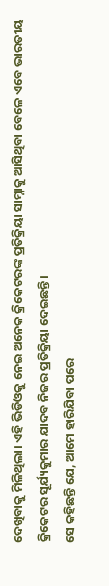ଦେଖିବାକୁ ମିଳିଥିଲା। ଏହି ଭିଡିଓକୁ ନେଇ ଅନେକ କ୍ରିକେଟରଙ୍କ ପ୍ରତିକ୍ରିୟା ସାମ୍ନାକୁ ଆସିଥିବା ବେଳେ ଏବେ ଭାରତୀୟ କ୍ରିକେଟର ସୂର୍ଯ୍ୟକୁମାର ଯାଦବ ନିଜର ପ୍ରତିକ୍ରିୟା ଦେଇଛନ୍ତି।
ସେ କହିଛନ୍ତି ଯେ, ଆମେ ହାରିଯିବା ପରେ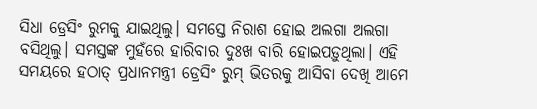ସିଧା ଡ୍ରେସିଂ ରୁମକୁ ଯାଇଥିଲୁ। ସମସ୍ତେ ନିରାଶ ହୋଇ ଅଲଗା ଅଲଗା ବସିଥିଲୁ। ସମସ୍ତଙ୍କ ମୁହଁରେ ହାରିବାର ଦୁଃଖ ବାରି ହୋଇପଡ଼ୁଥିଲା। ଏହି ସମୟରେ ହଠାତ୍ ପ୍ରଧାନମନ୍ତ୍ରୀ ଡ୍ରେସିଂ ରୁମ୍ ଭିତରକୁ ଆସିବା ଦେଖି ଆମେ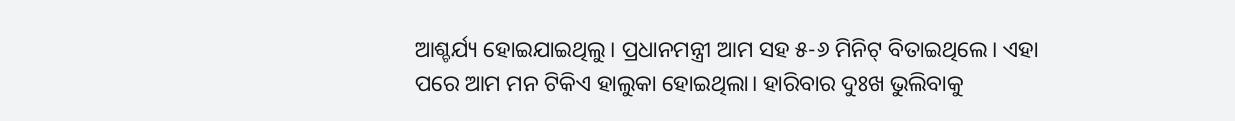ଆଶ୍ଚର୍ଯ୍ୟ ହୋଇଯାଇଥିଲୁ। ପ୍ରଧାନମନ୍ତ୍ରୀ ଆମ ସହ ୫-୬ ମିନିଟ୍ ବିତାଇଥିଲେ। ଏହା ପରେ ଆମ ମନ ଟିକିଏ ହାଲୁକା ହୋଇଥିଲା। ହାରିବାର ଦୁଃଖ ଭୁଲିବାକୁ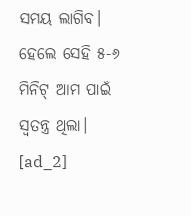ସମୟ ଲାଗିବ। ହେଲେ ସେହି ୫-୬ ମିନିଟ୍ ଆମ ପାଇଁ ସ୍ବତନ୍ତ୍ର ଥିଲା।
[ad_2]